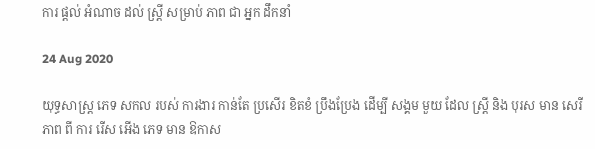ការ ផ្តល់ អំណាច ដល់ ស្ត្រី សម្រាប់ ភាព ជា អ្នក ដឹកនាំ

24 Aug 2020

យុទ្ធសាស្ត្រ ភេទ សកល របស់ ការងារ កាន់តែ ប្រសើរ ខិតខំ ប្រឹងប្រែង ដើម្បី សង្គម មួយ ដែល ស្ត្រី និង បុរស មាន សេរីភាព ពី ការ រើស អើង ភេទ មាន ឱកាស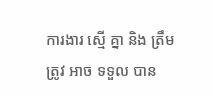ការងារ ស្មើ គ្នា និង ត្រឹមត្រូវ អាច ទទួល បាន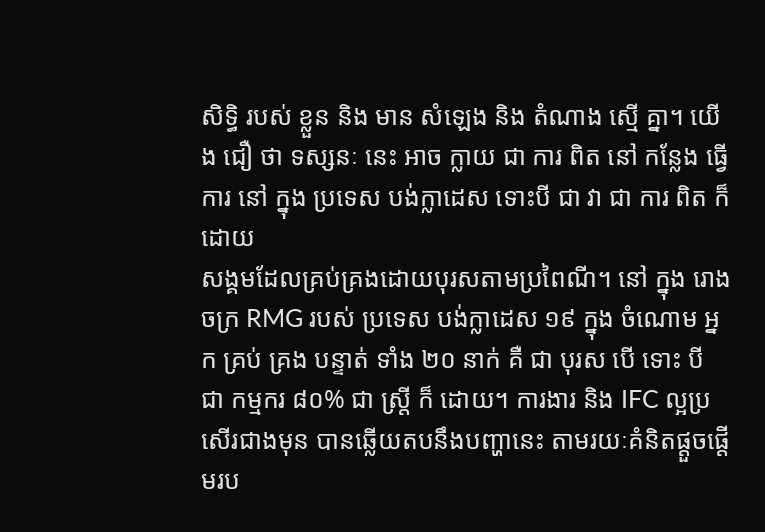សិទ្ធិ របស់ ខ្លួន និង មាន សំឡេង និង តំណាង ស្មើ គ្នា។ យើង ជឿ ថា ទស្សនៈ នេះ អាច ក្លាយ ជា ការ ពិត នៅ កន្លែង ធ្វើ ការ នៅ ក្នុង ប្រទេស បង់ក្លាដេស ទោះបី ជា វា ជា ការ ពិត ក៏ ដោយ
សង្គមដែលគ្រប់គ្រងដោយបុរសតាមប្រពៃណី។ នៅ ក្នុង រោងចក្រ RMG របស់ ប្រទេស បង់ក្លាដេស ១៩ ក្នុង ចំណោម អ្នក គ្រប់ គ្រង បន្ទាត់ ទាំង ២០ នាក់ គឺ ជា បុរស បើ ទោះ បី ជា កម្មករ ៨០% ជា ស្ត្រី ក៏ ដោយ។ ការងារ និង IFC ល្អប្រសើរជាងមុន បានឆ្លើយតបនឹងបញ្ហានេះ តាមរយៈគំនិតផ្តួចផ្តើមរប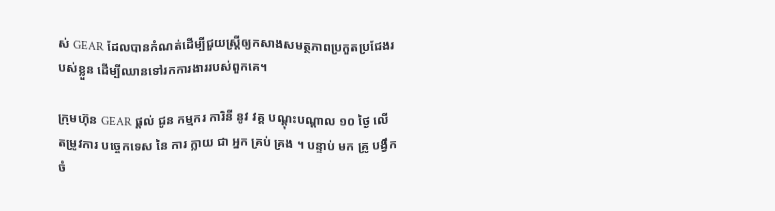ស់ GEAR ដែលបានកំណត់ដើម្បីជួយស្ត្រីឲ្យកសាងសមត្ថភាពប្រកួតប្រជែងរបស់ខ្លួន ដើម្បីឈានទៅរកការងាររបស់ពួកគេ។

ក្រុមហ៊ុន GEAR ផ្តល់ ជូន កម្មករ ការិនី នូវ វគ្គ បណ្ដុះបណ្ដាល ១០ ថ្ងៃ លើ តម្រូវការ បច្ចេកទេស នៃ ការ ក្លាយ ជា អ្នក គ្រប់ គ្រង ។ បន្ទាប់ មក គ្រូ បង្វឹក ចំ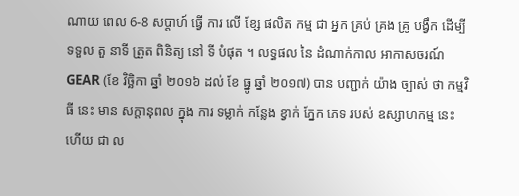ណាយ ពេល 6-8 សប្តាហ៍ ធ្វើ ការ លើ ខ្សែ ផលិត កម្ម ជា អ្នក គ្រប់ គ្រង គ្រូ បង្វឹក ដើម្បី ទទួល តួ នាទី ត្រួត ពិនិត្យ នៅ ទី បំផុត ។ លទ្ធផល នៃ ដំណាក់កាល អាកាសចរណ៍ GEAR (ខែ វិច្ឆិកា ឆ្នាំ ២០១៦ ដល់ ខែ ធ្នូ ឆ្នាំ ២០១៧) បាន បញ្ជាក់ យ៉ាង ច្បាស់ ថា កម្មវិធី នេះ មាន សក្តានុពល ក្នុង ការ ទម្លាក់ កន្លែង ខ្វាក់ ភ្នែក ភេទ របស់ ឧស្សាហកម្ម នេះ ហើយ ជា ល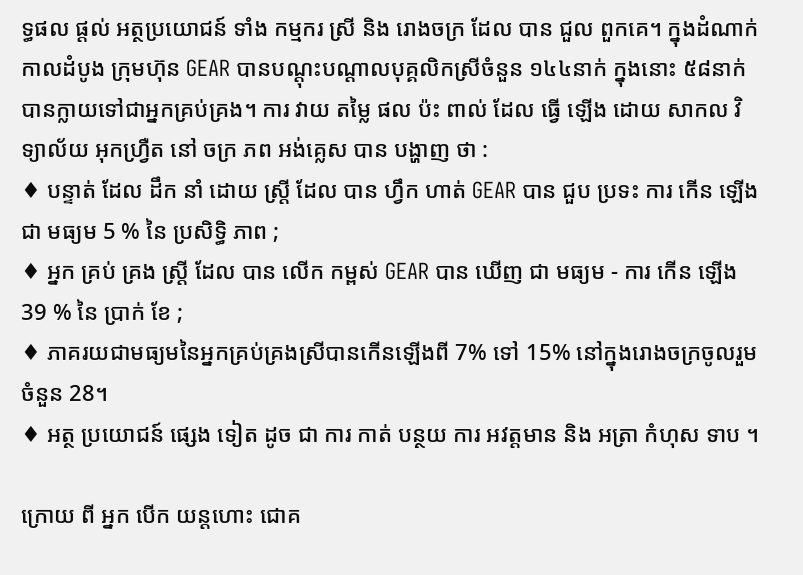ទ្ធផល ផ្តល់ អត្ថប្រយោជន៍ ទាំង កម្មករ ស្រី និង រោងចក្រ ដែល បាន ជួល ពួកគេ។ ក្នុងដំណាក់កាលដំបូង ក្រុមហ៊ុន GEAR បានបណ្តុះបណ្តាលបុគ្គលិកស្រីចំនួន ១៤៤នាក់ ក្នុងនោះ ៥៨នាក់ បានក្លាយទៅជាអ្នកគ្រប់គ្រង។ ការ វាយ តម្លៃ ផល ប៉ះ ពាល់ ដែល ធ្វើ ឡើង ដោយ សាកល វិទ្យាល័យ អុកហ្វ្រឺត នៅ ចក្រ ភព អង់គ្លេស បាន បង្ហាញ ថា :
♦ បន្ទាត់ ដែល ដឹក នាំ ដោយ ស្ត្រី ដែល បាន ហ្វឹក ហាត់ GEAR បាន ជួប ប្រទះ ការ កើន ឡើង ជា មធ្យម 5 % នៃ ប្រសិទ្ធិ ភាព ;
♦ អ្នក គ្រប់ គ្រង ស្ត្រី ដែល បាន លើក កម្ពស់ GEAR បាន ឃើញ ជា មធ្យម - ការ កើន ឡើង 39 % នៃ ប្រាក់ ខែ ;
♦ ភាគរយជាមធ្យមនៃអ្នកគ្រប់គ្រងស្រីបានកើនឡើងពី 7% ទៅ 15% នៅក្នុងរោងចក្រចូលរួមចំនួន 28។
♦ អត្ថ ប្រយោជន៍ ផ្សេង ទៀត ដូច ជា ការ កាត់ បន្ថយ ការ អវត្តមាន និង អត្រា កំហុស ទាប ។

ក្រោយ ពី អ្នក បើក យន្តហោះ ជោគ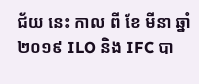ជ័យ នេះ កាល ពី ខែ មីនា ឆ្នាំ ២០១៩ ILO និង IFC បា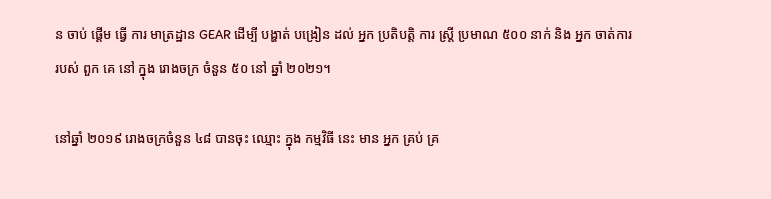ន ចាប់ ផ្តើម ធ្វើ ការ មាត្រដ្ឋាន GEAR ដើម្បី បង្ហាត់ បង្រៀន ដល់ អ្នក ប្រតិបត្តិ ការ ស្ត្រី ប្រមាណ ៥០០ នាក់ និង អ្នក ចាត់ការ របស់ ពួក គេ នៅ ក្នុង រោងចក្រ ចំនួន ៥០ នៅ ឆ្នាំ ២០២១។

នៅឆ្នាំ ២០១៩ រោងចក្រចំនួន ៤៨ បានចុះ ឈ្មោះ ក្នុង កម្មវិធី នេះ មាន អ្នក គ្រប់ គ្រ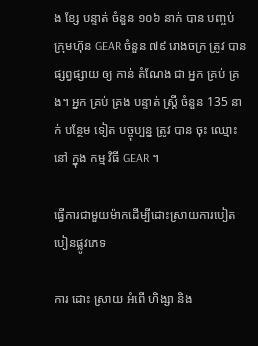ង ខ្សែ បន្ទាត់ ចំនួន ១០៦ នាក់ បាន បញ្ចប់ ក្រុមហ៊ុន GEAR ចំនួន ៧៩ រោងចក្រ ត្រូវ បាន ផ្សព្វផ្សាយ ឲ្យ កាន់ តំណែង ជា អ្នក គ្រប់ គ្រង។ អ្នក គ្រប់ គ្រង បន្ទាត់ ស្ត្រី ចំនួន 135 នាក់ បន្ថែម ទៀត បច្ចុប្បន្ន ត្រូវ បាន ចុះ ឈ្មោះ នៅ ក្នុង កម្ម វិធី GEAR ។

ធ្វើការជាមួយម៉ាកដើម្បីដោះស្រាយការបៀតបៀនផ្លូវភេទ

ការ ដោះ ស្រាយ អំពើ ហិង្សា និង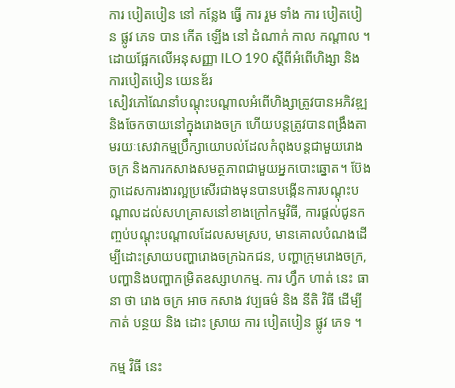ការ បៀតបៀន នៅ កន្លែង ធ្វើ ការ រួម ទាំង ការ បៀតបៀន ផ្លូវ ភេទ បាន កើត ឡើង នៅ ដំណាក់ កាល កណ្តាល ។ ដោយផ្អែកលើអនុសញ្ញា ILO 190 ស្តីពីអំពើហិង្សា និងការបៀតបៀន យេនឌ័រ
សៀវភៅណែនាំបណ្តុះបណ្តាលអំពើហិង្សាត្រូវបានអភិវឌ្ឍនិងចែកចាយនៅក្នុងរោងចក្រ ហើយបន្តត្រូវបានពង្រឹងតាមរយៈសេវាកម្មប្រឹក្សាយោបល់ដែលកំពុងបន្តជាមួយរោងចក្រ និងការកសាងសមត្ថភាពជាមួយអ្នកបោះឆ្នោត។ ប៊ែងក្លាដេសការងារល្អប្រសើរជាងមុនបានបង្កើនការបណ្តុះបណ្តាលដល់សហគ្រាសនៅខាងក្រៅកម្មវិធី, ការផ្តល់ជូនកញ្ចប់បណ្តុះបណ្តាលដែលសមស្រប, មានគោលបំណងដើម្បីដោះស្រាយបញ្ហារោងចក្រឯកជន, បញ្ហាក្រុមរោងចក្រ, បញ្ហានិងបញ្ហាកម្រិតឧស្សាហកម្ម. ការ ហ្វឹក ហាត់ នេះ ធានា ថា រោង ចក្រ អាច កសាង វប្បធម៌ និង នីតិ វិធី ដើម្បី កាត់ បន្ថយ និង ដោះ ស្រាយ ការ បៀតបៀន ផ្លូវ ភេទ ។

កម្ម វិធី នេះ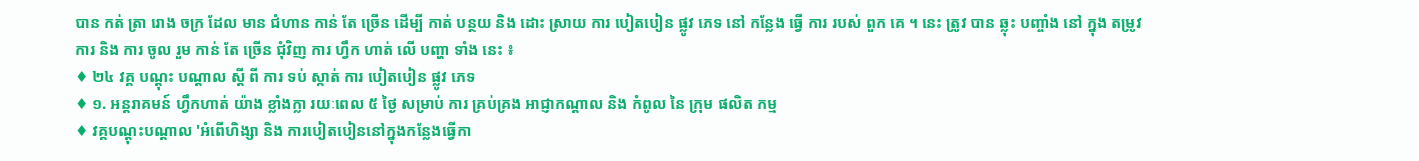បាន កត់ ត្រា រោង ចក្រ ដែល មាន ជំហាន កាន់ តែ ច្រើន ដើម្បី កាត់ បន្ថយ និង ដោះ ស្រាយ ការ បៀតបៀន ផ្លូវ ភេទ នៅ កន្លែង ធ្វើ ការ របស់ ពួក គេ ។ នេះ ត្រូវ បាន ឆ្លុះ បញ្ចាំង នៅ ក្នុង តម្រូវ ការ និង ការ ចូល រួម កាន់ តែ ច្រើន ជុំវិញ ការ ហ្វឹក ហាត់ លើ បញ្ហា ទាំង នេះ ៖
♦ ២៤ វគ្គ បណ្តុះ បណ្តាល ស្តី ពី ការ ទប់ ស្កាត់ ការ បៀតបៀន ផ្លូវ ភេទ
♦ ១. អន្តរាគមន៍ ហ្វឹកហាត់ យ៉ាង ខ្លាំងក្លា រយៈពេល ៥ ថ្ងៃ សម្រាប់ ការ គ្រប់គ្រង អាជ្ញាកណ្តាល និង កំពូល នៃ ក្រុម ផលិត កម្ម
♦ វគ្គបណ្តុះបណ្តាល 'អំពើហិង្សា និង ការបៀតបៀននៅក្នុងកន្លែងធ្វើកា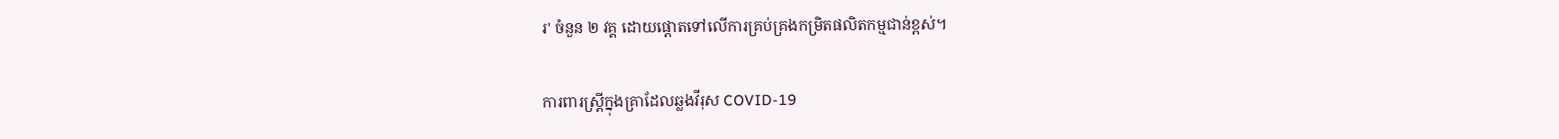រ' ចំនួន ២ វគ្គ ដោយផ្តោតទៅលើការគ្រប់គ្រងកម្រិតផលិតកម្មជាន់ខ្ពស់។

ការពារស្ត្រីក្នុងគ្រាដែលឆ្លងវីរុស COVID-19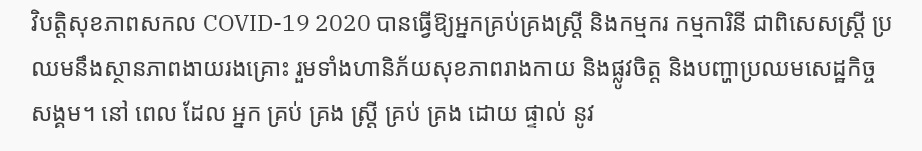វិបត្តិសុខភាពសកល COVID-19 2020 បានធ្វើឱ្យអ្នកគ្រប់គ្រងស្រ្តី និងកម្មករ កម្មការិនី ជាពិសេសស្ត្រី ប្រឈមនឹងស្ថានភាពងាយរងគ្រោះ រួមទាំងហានិភ័យសុខភាពរាងកាយ និងផ្លូវចិត្ត និងបញ្ហាប្រឈមសេដ្ឋកិច្ច សង្គម។ នៅ ពេល ដែល អ្នក គ្រប់ គ្រង ស្ត្រី គ្រប់ គ្រង ដោយ ផ្ទាល់ នូវ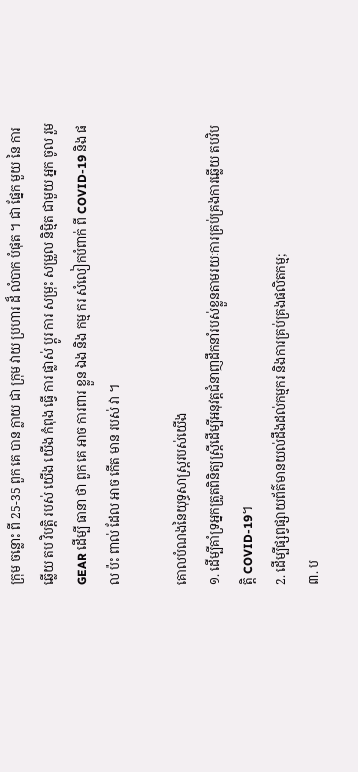ក្រុម ចន្លោះ ពី 25-35 ពួក គេ បាន ក្លាយ ជា ក្រុម វាយ ប្រហារ ដ៏ លំបាក បំផុត ។ ជា ផ្នែក មួយ នៃ ការ ឆ្លើយ តប វិបត្តិ របស់ យើង យើង កំពុង ធ្វើ ការ ផ្លាស់ ប្តូរ ការ សម្រុះ សម្រួល និម្មិត ជាមួយ អ្នក ចូល រួម GEAR ដើម្បី ធានា ថា ពួក គេ អាច ការពារ ខ្លួន ឯង និង កម្ម ករ សំលៀកបំពាក់ ពី COVID-19 និង ផល ប៉ះ ពាល់ ដែល អាច កើត មាន របស់ វា ។

គោលបំណងនៃយុទ្ធសាស្រ្តរបស់យើង
១. ដើម្បីគាំទ្រអ្នកត្រួតពិនិត្យស្ត្រីដើម្បីអនុវត្តជំនាញដឹកនាំរបស់ខ្លួនតាមរយៈការគ្រប់គ្រងការឆ្លើយ តបវិបត្តិ COVID-19។
2. ដើម្បីផ្សព្វផ្សាយព័ត៌មានយល់ដឹងដល់កម្មករ និងការគ្រប់គ្រងផលិតកម្ម;
៣. ប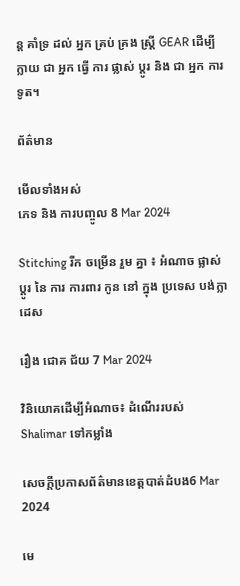ន្ត គាំទ្រ ដល់ អ្នក គ្រប់ គ្រង ស្ត្រី GEAR ដើម្បី ក្លាយ ជា អ្នក ធ្វើ ការ ផ្លាស់ ប្តូរ និង ជា អ្នក ការទូត។

ព័ត៌មាន

មើលទាំងអស់
ភេទ និង ការបញ្ចូល 8 Mar 2024

Stitching រីក ចម្រើន រួម គ្នា ៖ អំណាច ផ្លាស់ ប្តូរ នៃ ការ ការពារ កូន នៅ ក្នុង ប្រទេស បង់ក្លាដេស

រឿង ជោគ ជ័យ 7 Mar 2024

វិនិយោគដើម្បីអំណាច៖ ដំណើររបស់ Shalimar ទៅកម្លាំង

សេចក្តីប្រកាសព័ត៌មានខេត្តបាត់ដំបង6 Mar 2024

មេ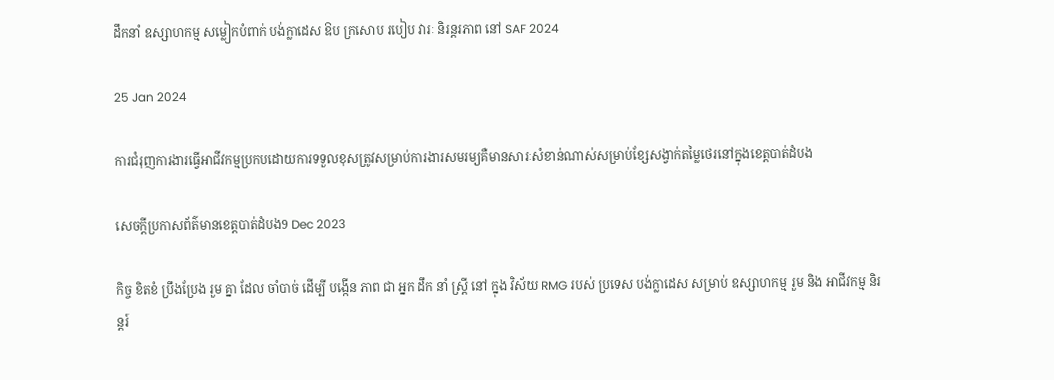ដឹកនាំ ឧស្សាហកម្ម សម្លៀកបំពាក់ បង់ក្លាដេស ឱប ក្រសោប របៀប វារៈ និរន្តរភាព នៅ SAF 2024

25 Jan 2024

ការជំរុញការងារធ្វើអាជីវកម្មប្រកបដោយការទទួលខុសត្រូវសម្រាប់ការងារសមរម្យគឺមានសារៈសំខាន់ណាស់សម្រាប់ខ្សែសង្វាក់តម្លៃថេរនៅក្នុងខេត្តបាត់ដំបង

សេចក្តីប្រកាសព័ត៌មានខេត្តបាត់ដំបង9 Dec 2023

កិច្ច ខិតខំ ប្រឹងប្រែង រួម គ្នា ដែល ចាំបាច់ ដើម្បី បង្កើន ភាព ជា អ្នក ដឹក នាំ ស្ត្រី នៅ ក្នុង វិស័យ RMG របស់ ប្រទេស បង់ក្លាដេស សម្រាប់ ឧស្សាហកម្ម រួម និង អាជីវកម្ម និរន្តរ៍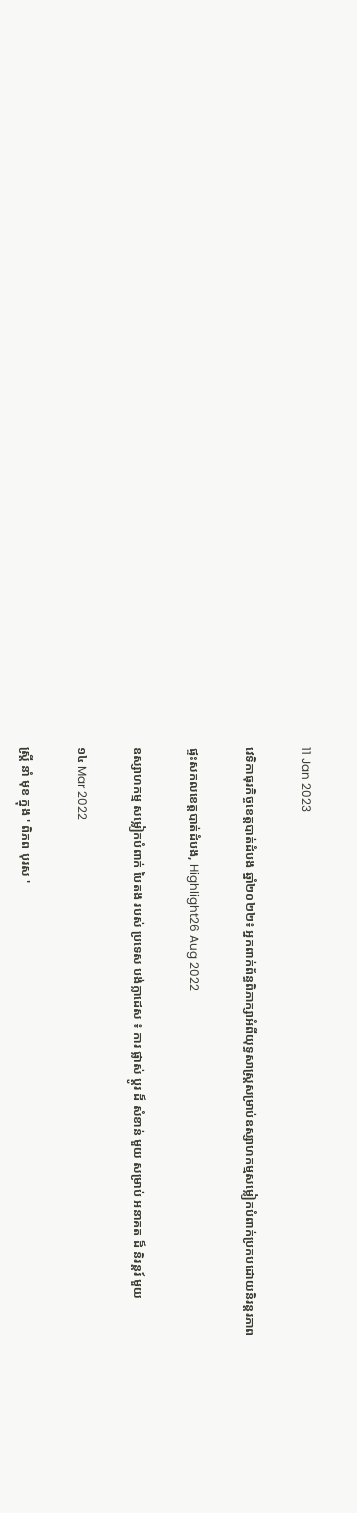11 Jan 2023

វេទិកាធុរកិច្ចខេត្តបាត់ដំបង ឆ្នាំ២០២២៖ អ្នកពាក់ព័ន្ធពិភាក្សាអំពីយុទ្ធសាស្រ្តសម្រាប់ឧស្សាហកម្មសម្លៀកបំពាក់ប្រកបដោយនិរន្តរភាព

ផ្ទះសកលខេត្តបាត់ដំបង, Highlight26 Aug 2022

ឧស្សាហកម្ម សម្លៀកបំពាក់ បៃតង របស់ ប្រទេស បង់ក្លាដេស ៖ ការ ផ្លាស់ ប្តូរ ដ៏ សំខាន់ មួយ សម្រាប់ អនាគត ដ៏ និរន្តរ៍ មួយ

១៤ Mar 2022

ស្ត្រី នាំ មុខ ក្នុង ' ពិភព បុរស '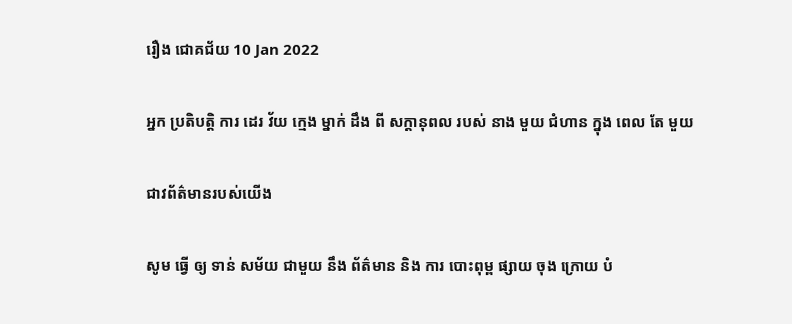រឿង ជោគជ័យ 10 Jan 2022

អ្នក ប្រតិបត្តិ ការ ដេរ វ័យ ក្មេង ម្នាក់ ដឹង ពី សក្តានុពល របស់ នាង មួយ ជំហាន ក្នុង ពេល តែ មួយ

ជាវព័ត៌មានរបស់យើង

សូម ធ្វើ ឲ្យ ទាន់ សម័យ ជាមួយ នឹង ព័ត៌មាន និង ការ បោះពុម្ព ផ្សាយ ចុង ក្រោយ បំ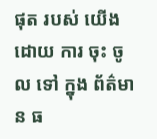ផុត របស់ យើង ដោយ ការ ចុះ ចូល ទៅ ក្នុង ព័ត៌មាន ធ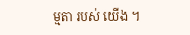ម្មតា របស់ យើង ។